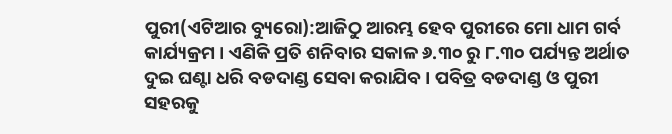ପୁରୀ(ଏଟିଆର ବ୍ୟୁରୋ):ଆଜିଠୁ ଆରମ୍ଭ ହେବ ପୁରୀରେ ମୋ ଧାମ ଗର୍ବ କାର୍ଯ୍ୟକ୍ରମ । ଏଣିକି ପ୍ରତି ଶନିବାର ସକାଳ ୬.୩୦ ରୁ ୮.୩୦ ପର୍ଯ୍ୟନ୍ତ ଅର୍ଥାତ ଦୁଇ ଘଣ୍ଟା ଧରି ବଡଦାଣ୍ଡ ସେବା କରାଯିବ । ପବିତ୍ର ବଡଦାଣ୍ଡ ଓ ପୁରୀ ସହରକୁ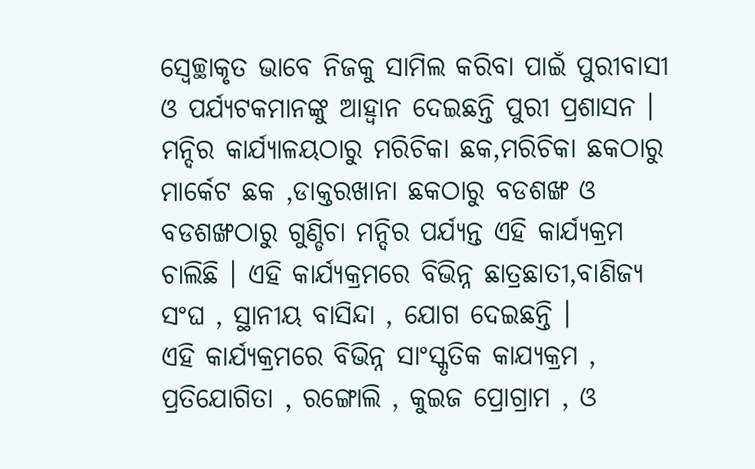ସ୍ୱେଚ୍ଛାକୃତ ଭାବେ ନିଜକୁ ସାମିଲ କରିବା ପାଇଁ ପୁରୀବାସୀ ଓ ପର୍ଯ୍ୟଟକମାନଙ୍କୁ ଆହ୍ୱାନ ଦେଇଛନ୍ତି ପୁରୀ ପ୍ରଶାସନ ।
ମନ୍ଦିର କାର୍ଯ୍ୟାଳୟଠାରୁ ମରିଚିକା ଛକ,ମରିଚିକା ଛକଠାରୁ ମାର୍କେଟ ଛକ ,ଡାକ୍ତରଖାନା ଛକଠାରୁ ବଡଶଙ୍ଖ ଓ ବଡଶଙ୍ଖଠାରୁ ଗୁଣ୍ଡିଚା ମନ୍ଦିର ପର୍ଯ୍ୟନ୍ତ ଏହି କାର୍ଯ୍ୟକ୍ରମ ଚାଲିଛି । ଏହି କାର୍ଯ୍ୟକ୍ରମରେ ବିଭିନ୍ନ ଛାତ୍ରଛାତୀ,ବାଣିଜ୍ୟ ସଂଘ , ସ୍ଥାନୀୟ ବାସିନ୍ଦା , ଯୋଗ ଦେଇଛନ୍ତି ।
ଏହି କାର୍ଯ୍ୟକ୍ରମରେ ବିଭିନ୍ନ ସାଂସ୍କୃତିକ କାଯ୍ୟକ୍ରମ , ପ୍ରତିଯୋଗିତା , ରଙ୍ଗୋଲି , କୁଇଜ ପ୍ରୋଗ୍ରାମ , ଓ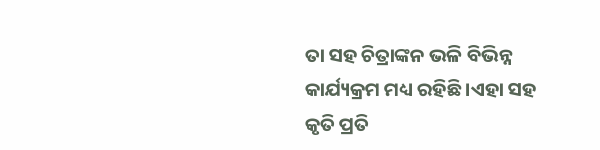ତା ସହ ଚିତ୍ରାଙ୍କନ ଭଳି ବିଭିନ୍ନ କାର୍ଯ୍ୟକ୍ରମ ମଧ୍ୟ ରହିଛି ।ଏହା ସହ କୃତି ପ୍ରତି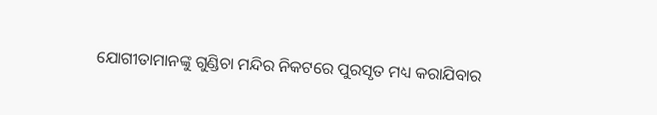ଯୋଗୀତାମାନଙ୍କୁ ଗୁଣ୍ଡିଚା ମନ୍ଦିର ନିକଟରେ ପୁରସୃତ ମଧ୍ୟ କରାଯିବାର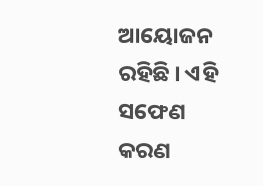ଆୟୋଜନ ରହିଛି । ଏହି ସଫେଣ କରଣ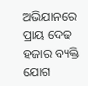ଅଭିଯାନରେ ପ୍ରାୟ ଦେଢ ହଜାର ବ୍ୟକ୍ତି ଯୋଗ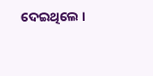ଦେଇଥିଲେ ।